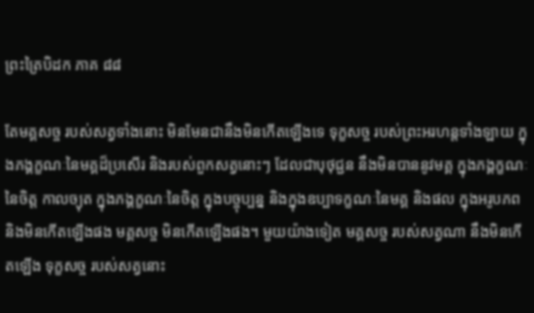ព្រះត្រៃបិដក ភាគ ៨៨

តែមគ្គសច្ច របស់សត្វទាំងនោះ មិនមែនជានឹងមិនកើតឡើងទេ ទុក្ខសច្ច របស់ព្រះអរហន្តទាំងឡាយ ក្នុងភង្គក្ខណៈនៃមគ្គដ៏ប្រសើរ និងរបស់ពួកសត្វនោះៗ ដែលជាបុថុជ្ជន នឹងមិនបាននូវមគ្គ ក្នុងភង្គក្ខណៈនៃចិត្ត កាលច្យុត ក្នុងភង្គក្ខណៈនៃចិត្ត ក្នុងបច្ចុប្បន្ន និងក្នុងឧប្បាទក្ខណៈនៃមគ្គ និងផល ក្នុងអរូបភព និងមិនកើតឡើងផង មគ្គសច្ច មិនកើតឡើងផង។ មួយយ៉ាងទៀត មគ្គសច្ច របស់សត្វណា នឹងមិនកើតឡើង ទុក្ខសច្ច របស់សត្វនោះ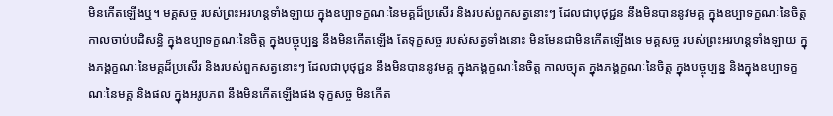មិនកើតឡើងឬ។ មគ្គសច្ច របស់ព្រះអរហន្តទាំងឡាយ ក្នុងឧប្បាទក្ខណៈនៃមគ្គដ៏ប្រសើរ និងរបស់ពួកសត្វនោះៗ ដែលជាបុថុជ្ជន នឹងមិនបាននូវមគ្គ ក្នុងឧប្បាទក្ខណៈនៃចិត្ត កាលចាប់បដិសន្ធិ ក្នុងឧប្បាទក្ខណៈនៃចិត្ត ក្នុងបច្ចុប្បន្ន នឹងមិនកើតឡើង តែទុក្ខសច្ច របស់សត្វទាំងនោះ មិនមែនជាមិនកើតឡើងទេ មគ្គសច្ច របស់ព្រះអរហន្តទាំងឡាយ ក្នុងភង្គក្ខណៈនៃមគ្គដ៏ប្រសើរ និងរបស់ពួកសត្វនោះៗ ដែលជាបុថុជ្ជន នឹងមិនបាននូវមគ្គ ក្នុងភង្គក្ខណៈនៃចិត្ត កាលច្យុត ក្នុងភង្គក្ខណៈនៃចិត្ត ក្នុងបច្ចុប្បន្ន និងក្នុងឧប្បាទក្ខណៈនៃមគ្គ និងផល ក្នុងអរូបភព នឹងមិនកើតឡើងផង ទុក្ខសច្ច មិនកើត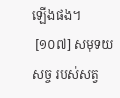ឡើងផង។
 [១០៧] សមុទយសច្ច របស់សត្វ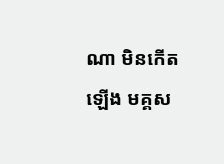ណា មិនកើតឡើង មគ្គស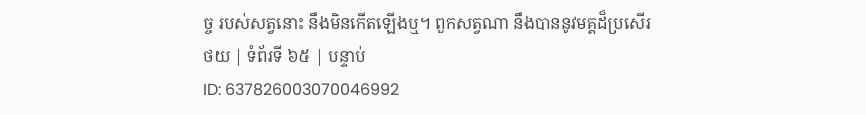ច្ច របស់សត្វនោះ នឹងមិនកើតឡើងឬ។ ពួកសត្វណា នឹងបាននូវមគ្គដ៏ប្រសើរ
ថយ | ទំព័រទី ៦៥ | បន្ទាប់
ID: 637826003070046992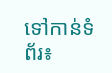ទៅកាន់ទំព័រ៖